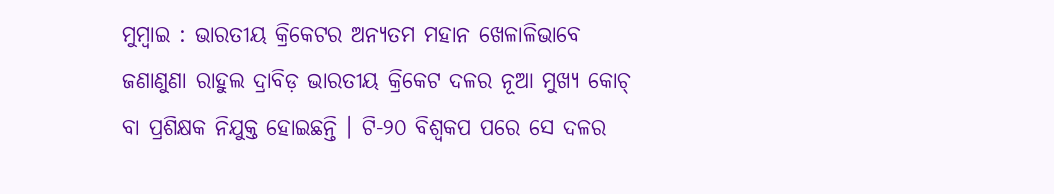ମୁମ୍ବାଇ : ଭାରତୀୟ କ୍ରିକେଟର ଅନ୍ୟତମ ମହାନ ଖେଳାଳିଭାବେ ଜଣାଣୁଣା ରାହୁଲ ଦ୍ରାବିଡ଼ ଭାରତୀୟ କ୍ରିକେଟ ଦଳର ନୂଆ ମୁଖ୍ୟ କୋଚ୍ ବା ପ୍ରଶିକ୍ଷକ ନିଯୁକ୍ତ ହୋଇଛନ୍ତି । ଟି-୨୦ ବିଶ୍ବକପ ପରେ ସେ ଦଳର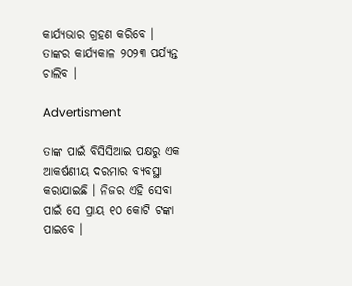କାର୍ଯ୍ୟଭାର ଗ୍ରହଣ କରିବେ । ତାଙ୍କର କାର୍ଯ୍ୟକାଳ ୨୦୨୩ ପର୍ଯ୍ୟନ୍ତ ଚାଲିବ ।

Advertisment

ତାଙ୍କ ପାଇଁ ବିସିସିଆଇ ପକ୍ଷରୁ ଏକ ଆକର୍ଷଣୀୟ ଦରମାର ବ୍ୟବସ୍ଥା କରାଯାଇଛି । ନିଜର ଏହି ସେବା ପାଇଁ ସେ ପ୍ରାୟ ୧୦ କୋଟି ଟଙ୍କା ପାଇବେ ।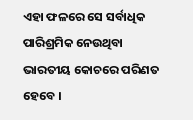ଏହା ଫଳରେ ସେ ସର୍ବାଧିକ ପାରିଶ୍ରମିକ ନେଉଥିବା ଭାରତୀୟ କୋଚରେ ପରିଣତ ହେବେ ।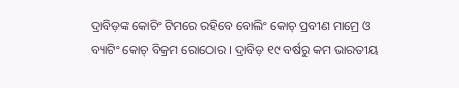ଦ୍ରାବିଡ଼ଙ୍କ କୋଚିଂ ଟିମରେ ରହିବେ ବୋଲିଂ କୋଚ୍ ପ୍ରବୀଣ ମାମ୍ରେ ଓ ବ୍ୟାଟିଂ କୋଚ୍ ବିକ୍ରମ ରୋଠୋର । ଦ୍ରାବିଡ଼ ୧୯ ବର୍ଷରୁ କମ ଭାରତୀୟ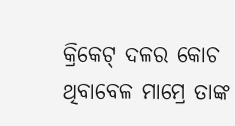କ୍ରିକେଟ୍ ଦଳର କୋଚ ଥିବାବେଳ ମାମ୍ରେ ତାଙ୍କ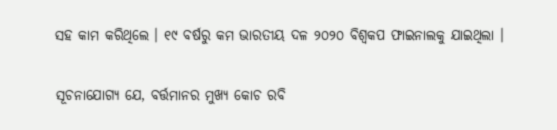ସହ କାମ କରିଥିଲେ । ୧୯ ବର୍ଷରୁ କମ ଭାରତୀୟ ଦଳ ୨୦୨୦ ବିଶ୍ବକପ ଫାଇନାଲକୁ ଯାଇଥିଲା ।

ସୂଚନାଯୋଗ୍ୟ ଯେ, ବର୍ତ୍ତମାନର ମୁଖ୍ୟ କୋଚ ରବି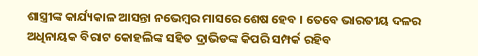ଶାସ୍ତ୍ରୀଙ୍କ କାର୍ଯ୍ୟକାଳ ଆସନ୍ତା ନଭେମ୍ବର ମାସରେ ଶେଷ ହେବ । ତେବେ ଭାରତୀୟ ଦଳର ଅଧିନାୟକ ବିରାଟ କୋହଲିଙ୍କ ସହିତ ଦ୍ରାଭିଡଙ୍କ କିପରି ସମ୍ପର୍କ ରହିବ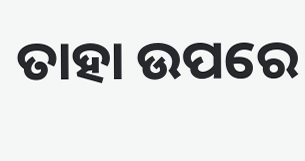ତାହା ଉପରେ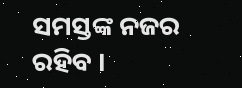ସମସ୍ତଙ୍କ ନଜର ରହିବ ।